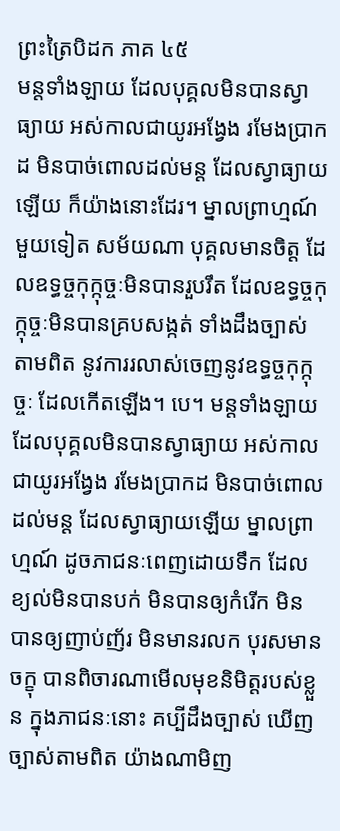ព្រះត្រៃបិដក ភាគ ៤៥
មន្តទាំងឡាយ ដែលបុគ្គលមិនបានស្វាធ្យាយ អស់កាលជាយូរអង្វែង រមែងប្រាកដ មិនបាច់ពោលដល់មន្ត ដែលស្វាធ្យាយឡើយ ក៏យ៉ាងនោះដែរ។ ម្នាលព្រាហ្មណ៍ មួយទៀត សម័យណា បុគ្គលមានចិត្ត ដែលឧទ្ធច្ចកុក្កុច្ចៈមិនបានរួបរឹត ដែលឧទ្ធច្ចកុក្កុច្ចៈមិនបានគ្របសង្កត់ ទាំងដឹងច្បាស់តាមពិត នូវការរលាស់ចេញនូវឧទ្ធច្ចកុក្កុច្ចៈ ដែលកើតឡើង។ បេ។ មន្តទាំងឡាយ ដែលបុគ្គលមិនបានស្វាធ្យាយ អស់កាលជាយូរអង្វែង រមែងប្រាកដ មិនបាច់ពោលដល់មន្ត ដែលស្វាធ្យាយឡើយ ម្នាលព្រាហ្មណ៍ ដូចភាជនៈពេញដោយទឹក ដែលខ្យល់មិនបានបក់ មិនបានឲ្យកំរើក មិនបានឲ្យញាប់ញ័រ មិនមានរលក បុរសមានចក្ខុ បានពិចារណាមើលមុខនិមិត្តរបស់ខ្លួន ក្នុងភាជនៈនោះ គប្បីដឹងច្បាស់ ឃើញច្បាស់តាមពិត យ៉ាងណាមិញ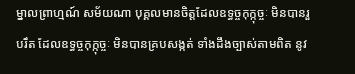ម្នាលព្រាហ្មណ៍ សម័យណា បុគ្គលមានចិត្តដែលឧទ្ធច្ចកុក្កុច្ចៈ មិនបានរួបរឹត ដែលឧទ្ធច្ចកុក្កុច្ចៈ មិនបានគ្របសង្កត់ ទាំងដឹងច្បាស់តាមពិត នូវ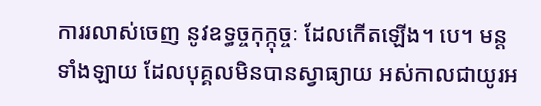ការរលាស់ចេញ នូវឧទ្ធច្ចកុក្កុច្ចៈ ដែលកើតឡើង។ បេ។ មន្តទាំងឡាយ ដែលបុគ្គលមិនបានស្វាធ្យាយ អស់កាលជាយូរអ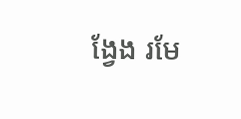ង្វែង រមែ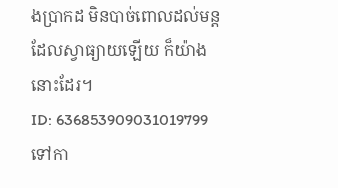ងប្រាកដ មិនបាច់ពោលដល់មន្ត ដែលស្វាធ្យាយឡើយ ក៏យ៉ាងនោះដែរ។
ID: 636853909031019799
ទៅកា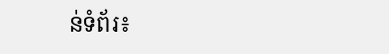ន់ទំព័រ៖